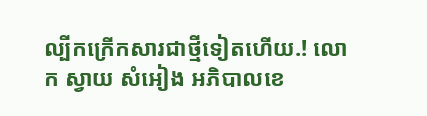ល្បីកក្រើកសារជាថ្មីទៀតហើយ.! លោក ស្វាយ សំអៀង អភិបាលខេ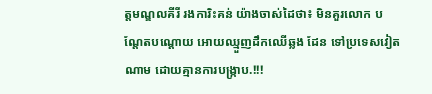ត្តមណ្ឌលគីរី រងការិះគន់ យ៉ាងចាស់ដៃថា៖ មិនគួរលោក បណ្តែតបណ្ដោយ អោយឈ្មួញដឹកឈើឆ្លង ដែន ទៅប្រទេសវៀតណាម ដោយគ្មានការបង្ក្រាប.!!!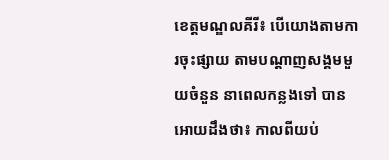ខេត្តមណ្ឌលគីរី៖ បើយោងតាមការចុះផ្សាយ តាមបណ្តាញសង្គមមួយចំនួន នាពេលកន្លងទៅ បានអោយដឹងថា៖ កាលពីយប់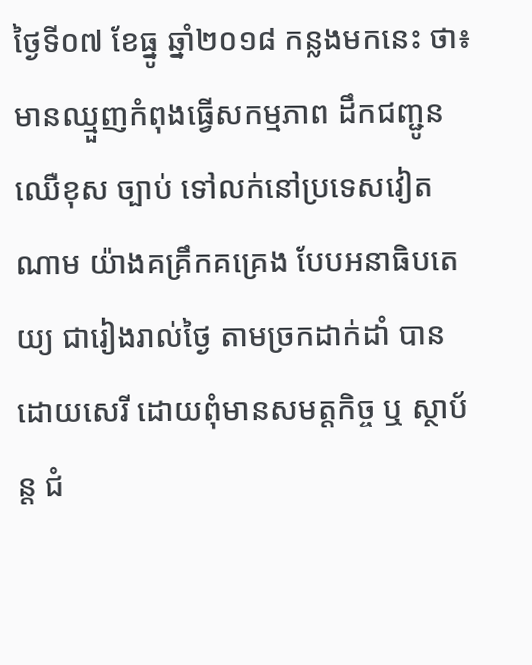ថ្ងៃទី០៧ ខែធ្នូ ឆ្នាំ២០១៨ កន្លងមកនេះ ថា៖ មានឈ្មួញកំពុងធ្វេីសកម្មភាព ដឹកជញ្ជូនឈេឺខុស ច្បាប់ ទៅលក់នៅប្រទេសវៀតណាម យ៉ាងគគ្រឹកគគ្រេង បែបអនាធិបតេយ្យ ជារៀងរាល់ថ្ងៃ តាមច្រកដាក់ដាំ បានដោយសេរី ដោយពុំមានសមត្តកិច្ច ឬ ស្ថាប័ន្ត ជំ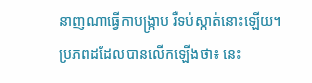នាញណាធ្វេីកាបង្ក្រាប រឺទប់ស្កាត់នោះឡេីយ។
ប្រភពដដែលបានលើកឡើងថា៖ នេះ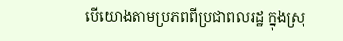បេីយោងតាមប្រភពពីប្រជាពលរដ្ឋ ក្នុងស្រុ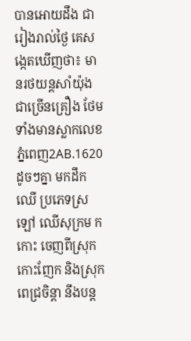បានអោយដឹង ជារៀងរាល់ថ្ងៃ គេសង្កេតឃេីញថា៖ មានរថយន្តសាំយ៉ុង ជាច្រើនគ្រឿង ថែមទាំងមានស្លាកលេខ ភ្នំពេញ2AB.1620 ដូចៗគ្នា មកដឹកឈេី ប្រភេទស្រឡៅ ឈេីសុក្រម កកោះ ចេញពីស្រុកកោះញែក និងស្រុកពេជ្រចិន្តា នឹងបន្ត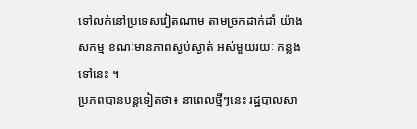ទៅលក់នៅប្រទេសវៀតណាម តាមច្រកដាក់ដាំ យ៉ាងសកម្ម ខណៈមានភាពស្ងប់ស្ងាត់ អស់មួយរយៈ កន្លងទៅនេះ ។
ប្រភពបានបន្តទៀតថា៖ នាពេលថ្មីៗនេះ រដ្ឋបាលសា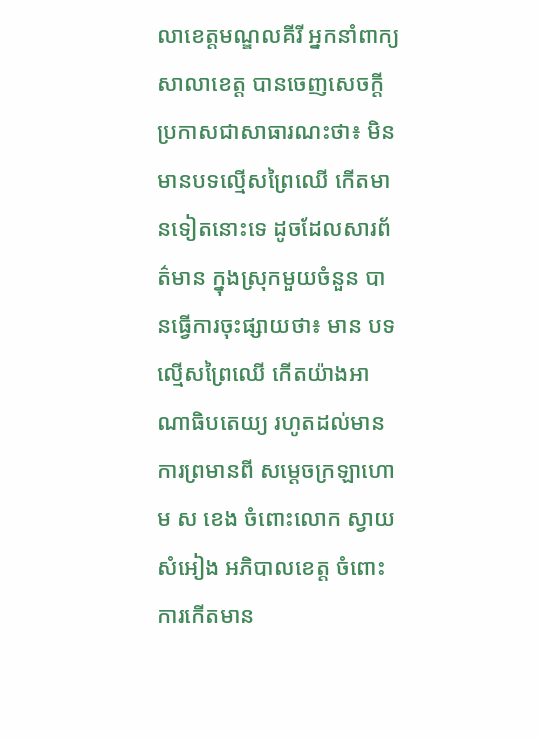លាខេត្តមណ្ឌលគីរី អ្នកនាំពាក្យសាលាខេត្ត បានចេញសេចក្ដី ប្រកាសជាសាធារណះថា៖ មិនមានបទល្មេីសព្រៃឈេី កេីតមានទៀតនោះទេ ដូចដែលសារព័ត៌មាន ក្នុងស្រុកមួយចំនួន បានធ្វើការចុះផ្សាយថា៖ មាន បទល្មេីសព្រៃឈេី កេីតយ៉ាងអាណាធិបតេយ្យ រហូតដល់មានការព្រមានពី សម្ដេចក្រឡាហោម ស ខេង ចំពោះលោក ស្វាយ សំអៀង អភិបាលខេត្ត ចំពោះការកេីតមាន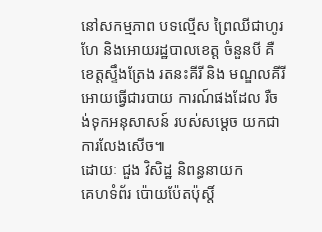នៅសកម្មភាព បទល្មេីស ព្រៃឈីជាហូរហែ និងអោយរដ្ឋបាលខេត្ត ចំនួនបី គឺ ខេត្តស្ទឹងត្រែង រតនះគីរី និង មណ្ឌលគីរី អោយធ្វើជារបាយ ការណ៍ផងដែល រឺចង់ទុកអនុសាសន៍ របស់សម្តេច យកជាការលែងសើច៕
ដោយៈ ជួង វិសិដ្ឋ និពន្ធនាយក
គេហទំព័រ ប៉ោយប៉ែតប៉ុស្តិ៍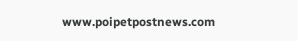www.poipetpostnews.com